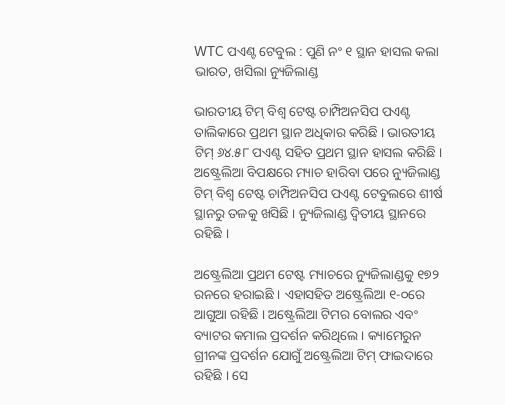WTC ପଏଣ୍ଟ ଟେବୁଲ : ପୁଣି ନଂ ୧ ସ୍ଥାନ ହାସଲ କଲା ଭାରତ, ଖସିଲା ନ୍ୟୁଜିଲାଣ୍ଡ

ଭାରତୀୟ ଟିମ୍‌ ବିଶ୍ୱ ଟେଷ୍ଟ ଚାମ୍ପିଅନସିପ ପଏଣ୍ଟ ତାଲିକାରେ ପ୍ରଥମ ସ୍ଥାନ ଅଧିକାର କରିଛି । ଭାରତୀୟ ଟିମ୍‌ ୬୪.୫୮ ପଏଣ୍ଟ ସହିତ ପ୍ରଥମ ସ୍ଥାନ ହାସଲ କରିଛି । ଅଷ୍ଟ୍ରେଲିଆ ବିପକ୍ଷରେ ମ୍ୟାଚ ହାରିବା ପରେ ନ୍ୟୁଜିଲାଣ୍ଡ ଟିମ୍‌ ବିଶ୍ୱ ଟେଷ୍ଟ ଚାମ୍ପିଅନସିପ ପଏଣ୍ଟ ଟେବୁଲରେ ଶୀର୍ଷ ସ୍ଥାନରୁ ତଳକୁ ଖସିଛି । ନ୍ୟୁଜିଲାଣ୍ଡ ଦ୍ୱିତୀୟ ସ୍ଥାନରେ ରହିଛି ।

ଅଷ୍ଟ୍ରେଲିଆ ପ୍ରଥମ ଟେଷ୍ଟ ମ୍ୟାଚରେ ନ୍ୟୁଜିଲାଣ୍ଡକୁ ୧୭୨ ରନରେ ହରାଇଛି । ଏହାସହିତ ଅଷ୍ଟ୍ରେଲିଆ ୧-୦ରେ ଆଗୁଆ ରହିଛି । ଅଷ୍ଟ୍ରେଲିଆ ଟିମର ବୋଲର ଏବଂ ବ୍ୟାଟର କମାଲ ପ୍ରଦର୍ଶନ କରିଥିଲେ । କ୍ୟାମେରୁନ ଗ୍ରୀନଙ୍କ ପ୍ରଦର୍ଶନ ଯୋଗୁଁ ଅଷ୍ଟ୍ରେଲିଆ ଟିମ୍‌ ଫାଇଦାରେ ରହିଛି । ସେ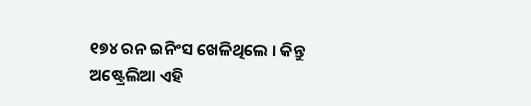୧୭୪ ରନ ଇନିଂସ ଖେଳିଥିଲେ । କିନ୍ତୁ ଅଷ୍ଟ୍ରେଲିଆ ଏହି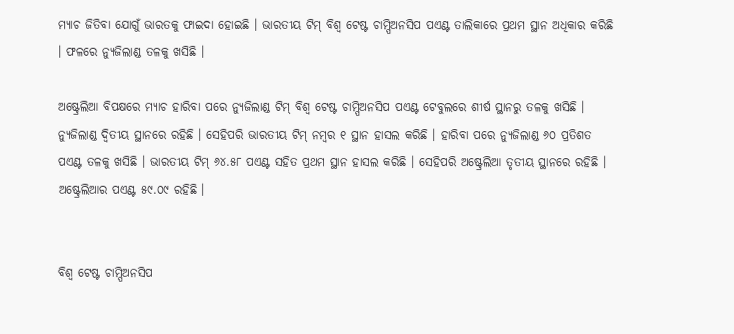ମ୍ୟାଚ ଜିତିବା ଯୋଗୁଁ ଭାରତକୁ ଫାଇଦା ହୋଇଛି । ଭାରତୀୟ ଟିମ୍‌ ବିଶ୍ୱ ଟେଷ୍ଟ ଚାମ୍ପିଅନସିପ ପଏଣ୍ଟ ତାଲିକାରେ ପ୍ରଥମ ସ୍ଥାନ ଅଧିକାର କରିଛି । ଫଳରେ ନ୍ୟୁଜିଲାଣ୍ଡ ତଳକୁ ଖସିଛି ।

ଅଷ୍ଟ୍ରେଲିଆ ବିପକ୍ଷରେ ମ୍ୟାଚ ହାରିବା ପରେ ନ୍ୟୁଜିଲାଣ୍ଡ ଟିମ୍‌ ବିଶ୍ୱ ଟେଷ୍ଟ ଚାମ୍ପିଅନସିପ ପଏଣ୍ଟ ଟେବୁଲରେ ଶୀର୍ଷ ସ୍ଥାନରୁ ତଳକୁ ଖସିଛି । ନ୍ୟୁଜିଲାଣ୍ଡ ଦ୍ୱିତୀୟ ସ୍ଥାନରେ ରହିଛି । ସେହିପରି ଭାରତୀୟ ଟିମ୍‌ ନମ୍ବର ୧ ସ୍ଥାନ ହାସଲ କରିଛି । ହାରିବା ପରେ ନ୍ୟୁଜିଲାଣ୍ଡ ୬୦ ପ୍ରତିଶତ ପଏଣ୍ଟ ତଳକୁ ଖସିଛି । ଭାରତୀୟ ଟିମ୍‌ ୬୪.୫୮ ପଏଣ୍ଟ ସହିତ ପ୍ରଥମ ସ୍ଥାନ ହାସଲ କରିଛି । ସେହିପରି ଅଷ୍ଟ୍ରେଲିଆ ତୃତୀୟ ସ୍ଥାନରେ ରହିଛି । ଅଷ୍ଟ୍ରେଲିଆର ପଏଣ୍ଟ ୫୯.୦୯ ରହିଛି ।


ବିଶ୍ୱ ଟେଷ୍ଟ ଚାମ୍ପିଅନସିପ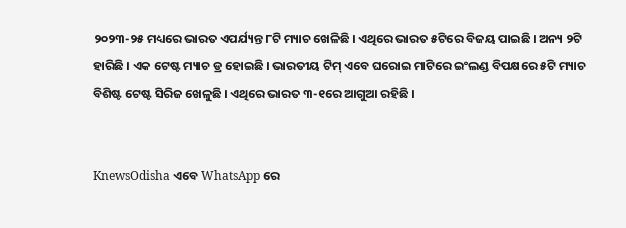୨୦୨୩-୨୫ ମଧ୍ୟରେ ଭାରତ ଏପର୍ଯ୍ୟନ୍ତ ୮ଟି ମ୍ୟାଚ ଖେଳିଛି । ଏଥିରେ ଭାରତ ୫ଟିରେ ବିଜୟ ପାଇଛି । ଅନ୍ୟ ୨ଟି ହାରିଛି । ଏକ ଟେଷ୍ଟ ମ୍ୟାଚ ଡ୍ର ହୋଇଛି । ଭାରତୀୟ ଟିମ୍‌ ଏବେ ଘରୋଇ ମାଟିରେ ଇଂଲଣ୍ଡ ବିପକ୍ଷରେ ୫ଟି ମ୍ୟାଚ ବିଶିଷ୍ଟ ଟେଷ୍ଟ ସିରିଜ ଖେଳୁଛି । ଏଥିରେ ଭାରତ ୩-୧ରେ ଆଗୁଆ ରହିଛି ।


KnewsOdisha ଏବେ WhatsApp ରେ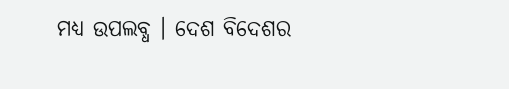ମଧ୍ୟ ଉପଲବ୍ଧ । ଦେଶ ବିଦେଶର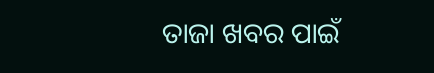ତାଜା ଖବର ପାଇଁ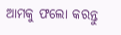ଆମକୁ ଫଲୋ କରନ୍ତୁ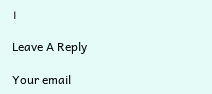।

Leave A Reply

Your email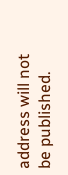address will not be published.